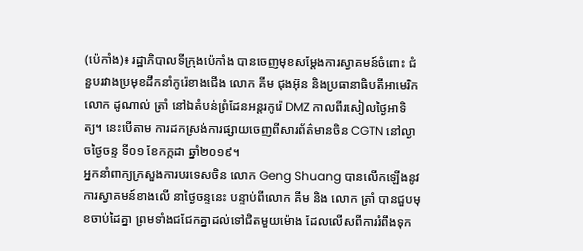(ប៉េកាំង)៖ រដ្ឋាភិបាលទីក្រុងប៉េកាំង បានចេញមុខសម្តែងការស្វាគមន៍ចំពោះ ជំនួបរវាងប្រមុខដឹកនាំកូរ៉េខាងជើង លោក គីម ជុងអ៊ុន និងប្រធានាធិបតីអាមេរិក លោក ដូណាល់ ត្រាំ នៅឯតំបន់ព្រំដែនអន្តរកូរ៉េ DMZ កាលពីរសៀលថ្ងៃអាទិត្យ។ នេះបើតាម ការដកស្រង់ការផ្សាយចេញពីសារព័ត៌មានចិន CGTN នៅល្ងាចថ្ងៃចន្ទ ទី០១ ខែកក្កដា ឆ្នាំ២០១៩។
អ្នកនាំពាក្យក្រសួងការបរទេសចិន លោក Geng Shuang បានលើកឡើងនូវការស្វាគមន៍ខាងលើ នាថ្ងៃចន្ទនេះ បន្ទាប់ពីលោក គីម និង លោក ត្រាំ បានជួបមុខចាប់ដៃគ្នា ព្រមទាំងជជែកគ្នាដល់ទៅជិតមួយម៉ោង ដែលលើសពីការរំពឹងទុក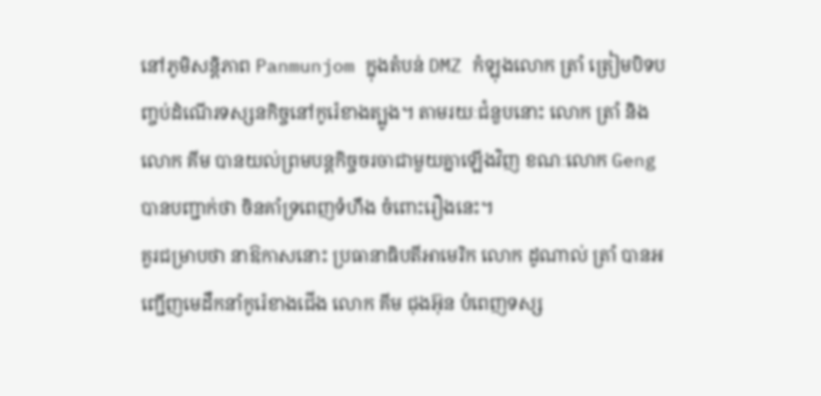នៅភូមិសន្តិភាព Panmunjom ក្នុងតំបន់ DMZ កំឡុងលោក ត្រាំ ត្រៀមបិទបញ្ចប់ដំណើរទស្សនកិច្ចនៅកូរ៉េខាងត្បូង។ តាមរយៈជំនួបនោះ លោក ត្រាំ និង លោក គីម បានយល់ព្រមបន្តកិច្ចចរចាជាមួយគ្នាឡើងវិញ ខណៈលោក Geng បានបញ្ជាក់ថា ចិនគាំទ្រពេញទំហឹង ចំពោះរឿងនេះ។
គួរជម្រាបថា នាឱកាសនោះ ប្រធានាធិបតីអាមេរិក លោក ដូណាល់ ត្រាំ បានអញ្ជើញមេដឹកនាំកូរ៉េខាងជើង លោក គីម ជុងអ៊ុន បំពេញទស្ស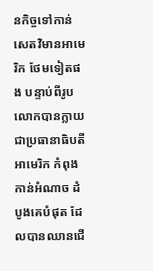នកិច្ចទៅកាន់សេតវិមានអាមេរិក ថែមទៀតផង បន្ទាប់ពីរូបលោកបានក្លាយជាប្រធានាធិបតីអាមេរិក កំពុងកាន់អំណាច ដំបូងគេបំផុត ដែលបានឈានជើ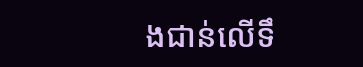ងជាន់លើទឹ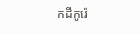កដីកូរ៉េ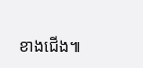ខាងជើង៕